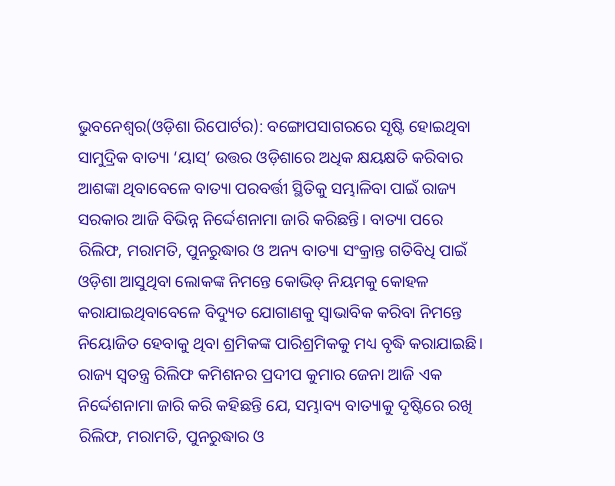ଭୁବନେଶ୍ୱର(ଓଡ଼ିଶା ରିପୋର୍ଟର): ବଙ୍ଗୋପସାଗରରେ ସୃଷ୍ଟି ହୋଇଥିବା ସାମୁଦ୍ରିକ ବାତ୍ୟା ‘ୟାସ୍’ ଉତ୍ତର ଓଡ଼ିଶାରେ ଅଧିକ କ୍ଷୟକ୍ଷତି କରିବାର ଆଶଙ୍କା ଥିବାବେଳେ ବାତ୍ୟା ପରବର୍ତ୍ତୀ ସ୍ଥିତିକୁ ସମ୍ଭାଳିବା ପାଇଁ ରାଜ୍ୟ ସରକାର ଆଜି ବିଭିନ୍ନ ନିର୍ଦ୍ଦେଶନାମା ଜାରି କରିଛନ୍ତି। ବାତ୍ୟା ପରେ ରିଲିଫ, ମରାମତି, ପୁନରୁଦ୍ଧାର ଓ ଅନ୍ୟ ବାତ୍ୟା ସଂକ୍ରାନ୍ତ ଗତିବିଧି ପାଇଁ ଓଡ଼ିଶା ଆସୁଥିବା ଲୋକଙ୍କ ନିମନ୍ତେ କୋଭିଡ୍ ନିୟମକୁ କୋହଳ କରାଯାଇଥିବାବେଳେ ବିଦ୍ୟୁତ ଯୋଗାଣକୁ ସ୍ୱାଭାବିକ କରିବା ନିମନ୍ତେ ନିୟୋଜିତ ହେବାକୁ ଥିବା ଶ୍ରମିକଙ୍କ ପାରିଶ୍ରମିକକୁ ମଧ୍ୟ ବୃଦ୍ଧି କରାଯାଇଛି।
ରାଜ୍ୟ ସ୍ୱତନ୍ତ୍ର ରିଲିଫ କମିଶନର ପ୍ରଦୀପ କୁମାର ଜେନା ଆଜି ଏକ ନିର୍ଦ୍ଦେଶନାମା ଜାରି କରି କହିଛନ୍ତି ଯେ, ସମ୍ଭାବ୍ୟ ବାତ୍ୟାକୁ ଦୃଷ୍ଟିରେ ରଖି ରିଲିଫ, ମରାମତି, ପୁନରୁଦ୍ଧାର ଓ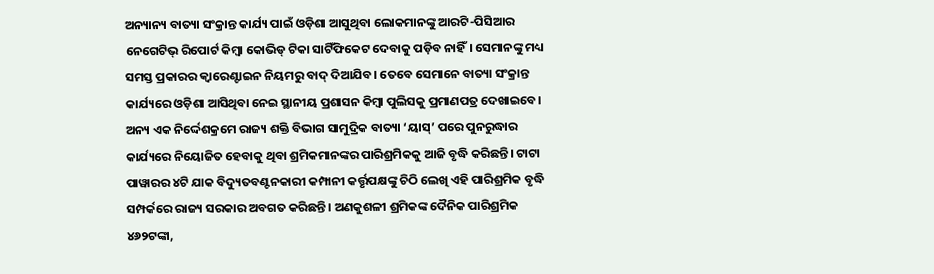ଅନ୍ୟାନ୍ୟ ବାତ୍ୟା ସଂକ୍ରାନ୍ତ କାର୍ଯ୍ୟ ପାଇଁ ଓଡ଼ିଶା ଆସୁଥିବା ଲୋକମାନଙ୍କୁ ଆରଟି-ପିସିଆର ନେଗେଟିଭ୍ ରିପୋର୍ଟ କିମ୍ବା କୋଭିଡ୍ ଟିକା ସାଟିଁଫିକେଟ ଦେବାକୁ ପଡ଼ିବ ନାହିଁ। ସେମାନଙ୍କୁ ମଧ୍ୟ ସମସ୍ତ ପ୍ରକାରର କ୍ୱାରେଣ୍ଟାଇନ ନିୟମରୁ ବାଦ୍ ଦିଆଯିବ। ତେବେ ସେମାନେ ବାତ୍ୟା ସଂକ୍ରାନ୍ତ କାର୍ଯ୍ୟରେ ଓଡ଼ିଶା ଆସିଥିବା ନେଇ ସ୍ଥାନୀୟ ପ୍ରଶାସନ କିମ୍ବା ପୁଲିସକୁ ପ୍ରମାଣପତ୍ର ଦେଖାଇବେ।
ଅନ୍ୟ ଏକ ନିର୍ଦ୍ଦେଶକ୍ରମେ ରାଜ୍ୟ ଶକ୍ତି ବିଭାଗ ସାମୁଦ୍ରିକ ବାତ୍ୟା ‘ୟାସ୍’ ପରେ ପୁନରୁଦ୍ଧାର କାର୍ଯ୍ୟରେ ନିୟୋଜିତ ହେବାକୁ ଥିବା ଶ୍ରମିକମାନଙ୍କର ପାରିଶ୍ରମିକକୁ ଆଜି ବୃଦ୍ଧି କରିଛନ୍ତି। ଟାଟା ପାୱାରର ୪ଟି ଯାକ ବିଦ୍ୟୁତବଣ୍ଟନକାରୀ କମ୍ପାନୀ କର୍ତ୍ତୃପକ୍ଷଙ୍କୁ ଚିଠି ଲେଖି ଏହି ପାରିଶ୍ରମିକ ବୃଦ୍ଧି ସମ୍ପର୍କରେ ରାଜ୍ୟ ସରକାର ଅବଗତ କରିଛନ୍ତି । ଅଣକୁଶଳୀ ଶ୍ରମିକଙ୍କ ଦୈନିକ ପାରିଶ୍ରମିକ ୪୬୨ଟଙ୍କା,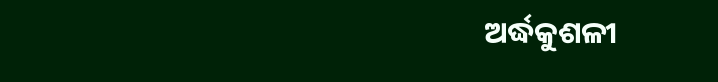ଅର୍ଦ୍ଧକୁଶଳୀ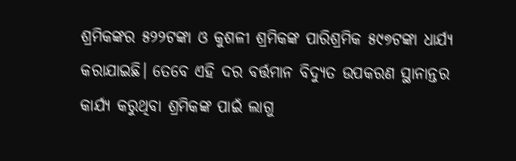ଶ୍ରମିକଙ୍କର ୫୨୨ଟଙ୍କା ଓ କୁଶଳୀ ଶ୍ରମିକଙ୍କ ପାରିଶ୍ରମିକ ୫୯୭ଟଙ୍କା ଧାର୍ଯ୍ୟ କରାଯାଇଛି। ତେବେ ଏହି ଦର ବର୍ତ୍ତମାନ ବିଦ୍ୟୁତ ଉପକରଣ ସ୍ଥାନାନ୍ତର କାର୍ଯ୍ୟ କରୁଥିବା ଶ୍ରମିକଙ୍କ ପାଇଁ ଲାଗୁ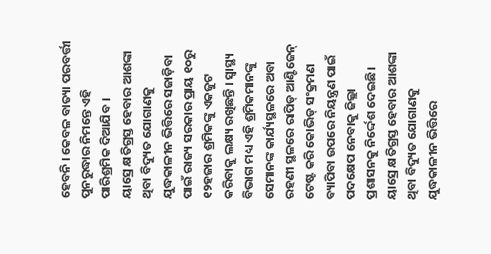ହେବନି । କେବଳ ବାତ୍ୟା ପରବର୍ତ୍ତୀ ପୁନରୁଦ୍ଧାର ନିମନ୍ତେ ଏହି ପାରିଶ୍ରମିକ ଦିଆଯିବ ।
ୟାସ୍ରେ କ୍ଷତିଗ୍ରସ୍ତ ହେବାର ଆଶଙ୍କା ଥିବା ବିଦ୍ୟୁତ ଯୋଗାଣକୁ ଯୁଦ୍ଧକାଳୀନ ଭିତ୍ତିରେ ସଜାଡ଼ିବା ପାଇଁ ରାଜ୍ୟ ସରକାର ପ୍ରାୟ ୧୦ରୁ ୧୨ହଜାର ଶ୍ରମିକଙ୍କୁ ଏକଜୁଟ କରିବାକୁ ଲକ୍ଷ୍ୟ ରଖିଛନ୍ତି । ସ୍ୱାସ୍ଥ୍ୟ ବିଭାଗ ମଧ୍ୟ ଏହି ଶ୍ରମିକମାନଙ୍କୁ ସେମାନଙ୍କ କାର୍ଯ୍ୟସ୍ଥଳରେ ଅବା ରହଣୀ ସ୍ଥଳରେ ରାପିଡ୍ ଆଣ୍ଟିଜେନ୍ ଟେଷ୍ଟ କରି କୋଭିଡ୍ ସଂକ୍ରମଣ ବ୍ୟାପିବା ଉପରେ ନିୟନ୍ତ୍ରଣ ପାଇଁ ପଦକ୍ଷେପ ନେବାକୁ ଜିଲ୍ଲା ପ୍ରଶାସନକୁ ନିର୍ଦ୍ଦେଶ ଦେଇଛି।
ୟାସ୍ରେ କ୍ଷତିଗ୍ରସ୍ତ ହେବାର ଆଶଙ୍କା ଥିବା ବିଦ୍ୟୁତ ଯୋଗାଣକୁ ଯୁଦ୍ଧକାଳୀନ ଭିତ୍ତିରେ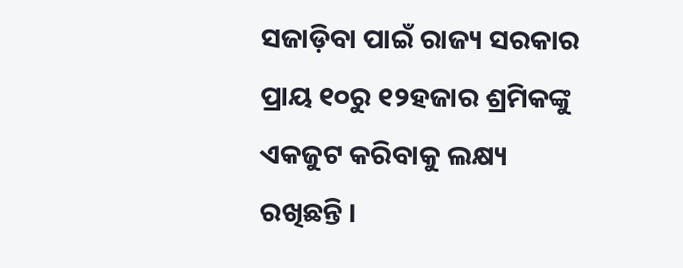ସଜାଡ଼ିବା ପାଇଁ ରାଜ୍ୟ ସରକାର ପ୍ରାୟ ୧୦ରୁ ୧୨ହଜାର ଶ୍ରମିକଙ୍କୁ ଏକଜୁଟ କରିବାକୁ ଲକ୍ଷ୍ୟ ରଖିଛନ୍ତି ।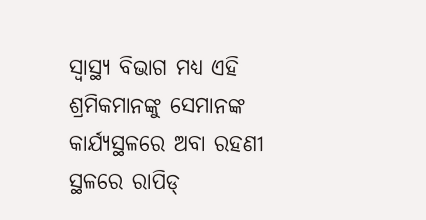ସ୍ୱାସ୍ଥ୍ୟ ବିଭାଗ ମଧ୍ୟ ଏହି ଶ୍ରମିକମାନଙ୍କୁ ସେମାନଙ୍କ କାର୍ଯ୍ୟସ୍ଥଳରେ ଅବା ରହଣୀ ସ୍ଥଳରେ ରାପିଡ୍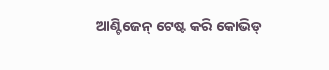ଆଣ୍ଟିଜେନ୍ ଟେଷ୍ଟ କରି କୋଭିଡ୍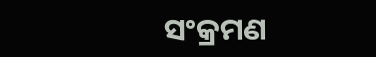ସଂକ୍ରମଣ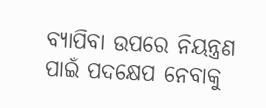ବ୍ୟାପିବା ଉପରେ ନିୟନ୍ତ୍ରଣ ପାଇଁ ପଦକ୍ଷେପ ନେବାକୁ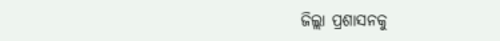ଜିଲ୍ଲା ପ୍ରଶାସନକୁ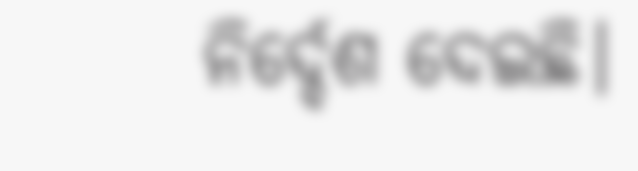ନିର୍ଦ୍ଦେଶ ଦେଇଛି।